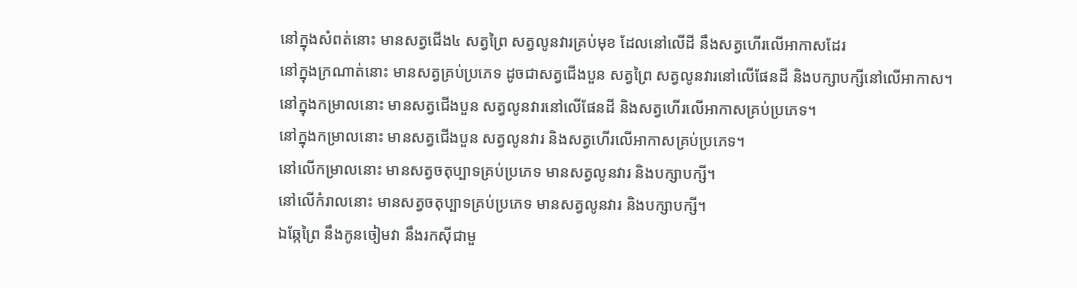នៅក្នុងសំពត់នោះ មានសត្វជើង៤ សត្វព្រៃ សត្វលូនវារគ្រប់មុខ ដែលនៅលើដី នឹងសត្វហើរលើអាកាសដែរ
នៅក្នុងក្រណាត់នោះ មានសត្វគ្រប់ប្រភេទ ដូចជាសត្វជើងបួន សត្វព្រៃ សត្វលូនវារនៅលើផែនដី និងបក្សាបក្សីនៅលើអាកាស។
នៅក្នុងកម្រាលនោះ មានសត្វជើងបួន សត្វលូនវារនៅលើផែនដី និងសត្វហើរលើអាកាសគ្រប់ប្រភេទ។
នៅក្នុងកម្រាលនោះ មានសត្វជើងបួន សត្វលូនវារ និងសត្វហើរលើអាកាសគ្រប់ប្រភេទ។
នៅលើកម្រាលនោះ មានសត្វចតុប្បាទគ្រប់ប្រភេទ មានសត្វលូនវារ និងបក្សាបក្សី។
នៅលើកំរាលនោះ មានសត្វចតុប្បាទគ្រប់ប្រភេទ មានសត្វលូនវារ និងបក្សាបក្សី។
ឯឆ្កែព្រៃ នឹងកូនចៀមវា នឹងរកស៊ីជាមួ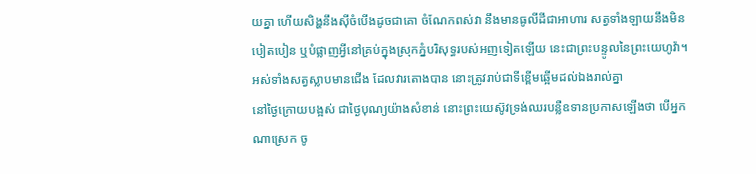យគ្នា ហើយសិង្ហនឹងស៊ីចំបើងដូចជាគោ ចំណែកពស់វា នឹងមានធូលីដីជាអាហារ សត្វទាំងឡាយនឹងមិនបៀតបៀន ឬបំផ្លាញអ្វីនៅគ្រប់ក្នុងស្រុកភ្នំបរិសុទ្ធរបស់អញទៀតឡើយ នេះជាព្រះបន្ទូលនៃព្រះយេហូវ៉ា។
អស់ទាំងសត្វស្លាបមានជើង ដែលវារតោងបាន នោះត្រូវរាប់ជាទីខ្ពើមឆ្អើមដល់ឯងរាល់គ្នា
នៅថ្ងៃក្រោយបង្អស់ ជាថ្ងៃបុណ្យយ៉ាងសំខាន់ នោះព្រះយេស៊ូវទ្រង់ឈរបន្លឺឧទានប្រកាសឡើងថា បើអ្នកណាស្រេក ចូ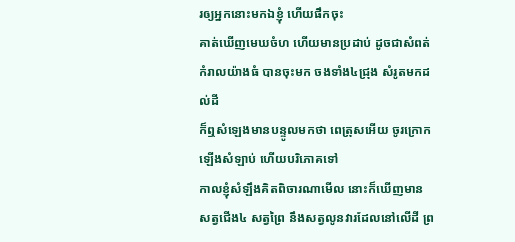រឲ្យអ្នកនោះមកឯខ្ញុំ ហើយផឹកចុះ
គាត់ឃើញមេឃចំហ ហើយមានប្រដាប់ ដូចជាសំពត់កំរាលយ៉ាងធំ បានចុះមក ចងទាំង៤ជ្រុង សំរូតមកដល់ដី
ក៏ឮសំឡេងមានបន្ទូលមកថា ពេត្រុសអើយ ចូរក្រោកឡើងសំឡាប់ ហើយបរិភោគទៅ
កាលខ្ញុំសំឡឹងគិតពិចារណាមើល នោះក៏ឃើញមានសត្វជើង៤ សត្វព្រៃ នឹងសត្វលូនវារដែលនៅលើដី ព្រ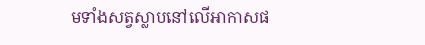មទាំងសត្វស្លាបនៅលើអាកាសផ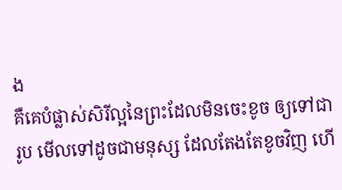ង
គឺគេបំផ្លាស់សិរីល្អនៃព្រះដែលមិនចេះខូច ឲ្យទៅជារូប មើលទៅដូចជាមនុស្ស ដែលតែងតែខូចវិញ ហើ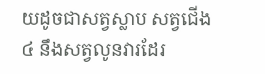យដូចជាសត្វស្លាប សត្វជើង៤ នឹងសត្វលូនវារដែរ